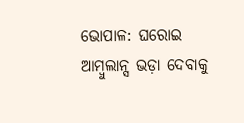ଭୋପାଳ: ଘରୋଇ ଆମ୍ବୁଲାନ୍ସ ଭଡ଼ା ଦେବାକୁ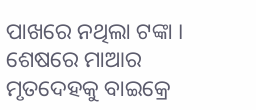ପାଖରେ ନଥିଲା ଟଙ୍କା । ଶେଷରେ ମାଆର ମୃତଦେହକୁ ବାଇକ୍ରେ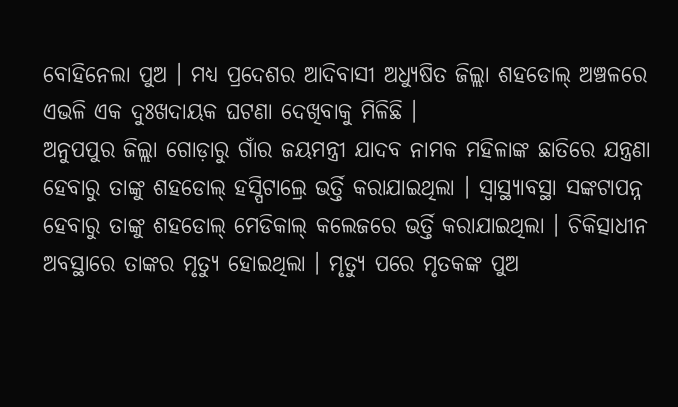ବୋହିନେଲା ପୁଅ । ମଧ୍ୟ ପ୍ରଦେଶର ଆଦିବାସୀ ଅଧ୍ୟୁଷିତ ଜିଲ୍ଲା ଶହଡୋଲ୍ ଅଞ୍ଚଳରେ ଏଭଳି ଏକ ଦୁଃଖଦାୟକ ଘଟଣା ଦେଖିବାକୁ ମିଳିଛି ।
ଅନୁପପୁର ଜିଲ୍ଲା ଗୋଡ଼ାରୁ ଗାଁର ଜୟମନ୍ତ୍ରୀ ଯାଦବ ନାମକ ମହିଳାଙ୍କ ଛାତିରେ ଯନ୍ତ୍ରଣା ହେବାରୁ ତାଙ୍କୁ ଶହଡୋଲ୍ ହସ୍ପିଟାଲ୍ରେ ଭର୍ତ୍ତି କରାଯାଇଥିଲା । ସ୍ବାସ୍ଥ୍ୟାବସ୍ଥା ସଙ୍କଟାପନ୍ନ ହେବାରୁ ତାଙ୍କୁ ଶହଡୋଲ୍ ମେଡିକାଲ୍ କଲେଜରେ ଭର୍ତ୍ତି କରାଯାଇଥିଲା । ଚିକିତ୍ସାଧୀନ ଅବସ୍ଥାରେ ତାଙ୍କର ମୃତ୍ୟୁ ହୋଇଥିଲା । ମୃତ୍ୟୁ ପରେ ମୃତକଙ୍କ ପୁଅ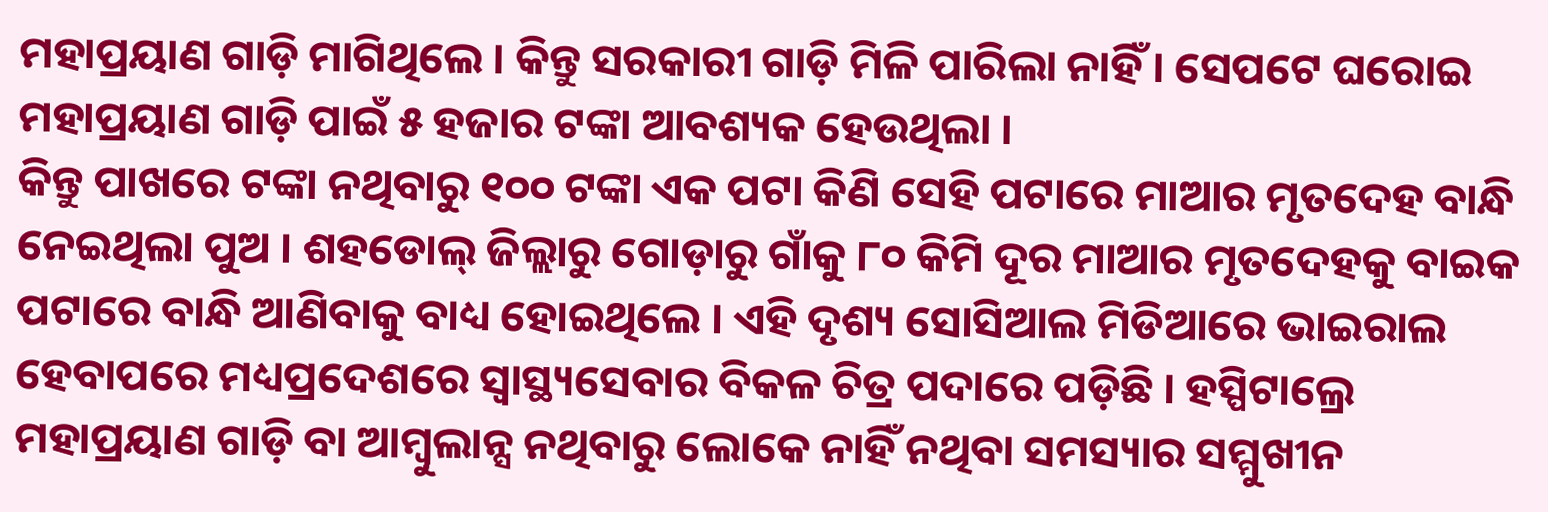ମହାପ୍ରୟାଣ ଗାଡ଼ି ମାଗିଥିଲେ । କିନ୍ତୁ ସରକାରୀ ଗାଡ଼ି ମିଳି ପାରିଲା ନାହିଁ । ସେପଟେ ଘରୋଇ ମହାପ୍ରୟାଣ ଗାଡ଼ି ପାଇଁ ୫ ହଜାର ଟଙ୍କା ଆବଶ୍ୟକ ହେଉଥିଲା ।
କିନ୍ତୁ ପାଖରେ ଟଙ୍କା ନଥିବାରୁ ୧୦୦ ଟଙ୍କା ଏକ ପଟା କିଣି ସେହି ପଟାରେ ମାଆର ମୃତଦେହ ବାନ୍ଧି ନେଇଥିଲା ପୁଅ । ଶହଡୋଲ୍ ଜିଲ୍ଲାରୁ ଗୋଡ଼ାରୁ ଗାଁକୁ ୮୦ କିମି ଦୂର ମାଆର ମୃତଦେହକୁ ବାଇକ ପଟାରେ ବାନ୍ଧି ଆଣିବାକୁ ବାଧ୍ୟ ହୋଇଥିଲେ । ଏହି ଦୃଶ୍ୟ ସୋସିଆଲ ମିଡିଆରେ ଭାଇରାଲ ହେବାପରେ ମଧ୍ୟପ୍ରଦେଶରେ ସ୍ବାସ୍ଥ୍ୟସେବାର ବିକଳ ଚିତ୍ର ପଦାରେ ପଡ଼ିଛି । ହସ୍ପିଟାଲ୍ରେ ମହାପ୍ରୟାଣ ଗାଡ଼ି ବା ଆମ୍ବୁଲାନ୍ସ ନଥିବାରୁ ଲୋକେ ନାହିଁ ନଥିବା ସମସ୍ୟାର ସମ୍ମୁଖୀନ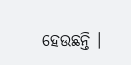ହେଉଛନ୍ତି ।